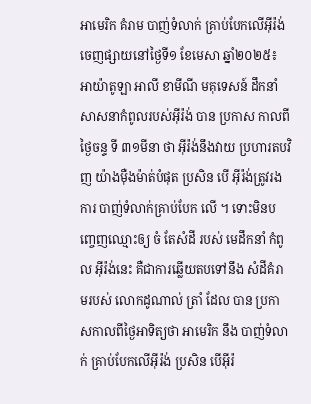អាមេរិក គំរាម បាញ់ទំលាក់ គ្រាប់បែកលើអ៊ីរ៉ង់
ចេញផ្សាយនៅថ្ងៃទី១ ខែមេសា ឆ្នាំ២០២៥៖
អាយ៉ាតូឡា អាលី ខាមីណី មគុទេសន៍ ដឹកនាំ សាសនាកំពូលរបស់អ៊ីរ៉ង់ បាន ប្រកាស កាលពីថ្ងៃចន្ទ ទី ៣១មីនា ថា អ៊ីរ៉ង់នឹងវាយ ប្រហារតបវិញ យ៉ាងម៉ឺងម៉ាត់បំផុត ប្រសិន បើ អ៊ីរ៉ង់ត្រូវរងការ បាញ់ទំលាក់គ្រាប់បែក លើ ។ ទោះមិនបញ្ចេញឈ្មោះឲ្យ ចំ តែសំដី របស់ មេដឹកនាំ កំពូល អ៊ីរ៉ង់នេះ គឺជាការឆ្លើយតបទៅនឹង សំដីគំរាមរបស់ លោកដូណាល់ ត្រាំ ដែល បាន ប្រកាសកាលពីថ្ងៃអាទិត្យថា អាមេរិក នឹង បាញ់ទំលាក់ គ្រាប់បែកលើអ៊ីរ៉ង់ ប្រសិន បើអ៊ីរ៉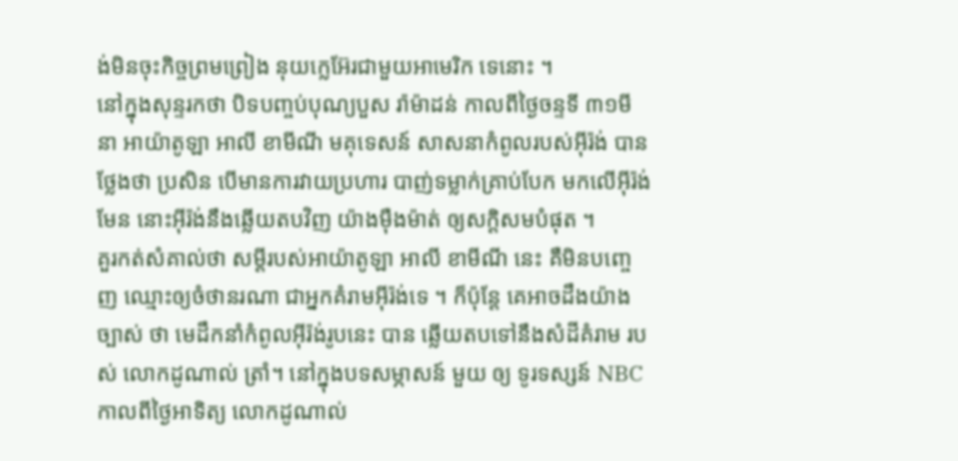ង់មិនចុះកិច្ចព្រមព្រៀង នុយក្លេអ៊ែរជាមួយអាមេរិក ទេនោះ ។
នៅក្នុងសុន្ទរកថា បិទបញ្ចប់បុណ្យបួស រ៉ាម៉ាដន់ កាលពីថ្ងៃចន្ទទី ៣១មីនា អាយ៉ាតូឡា អាលី ខាមីណី មគុទេសន៍ សាសនាកំពូលរបស់អ៊ីរ៉ង់ បានថ្លែងថា ប្រសិន បើមានការវាយប្រហារ បាញ់ទម្លាក់គ្រាប់បែក មកលើអ៊ីរ៉ង់មែន នោះអ៊ីរ៉ង់នឹងឆ្លើយតបវិញ យ៉ាងម៉ឺងម៉ាត់ ឲ្យសក្តិសមបំផុត ។
គួរកត់សំគាល់ថា សម្តីរបស់អាយ៉ាតូឡា អាលី ខាមីណី នេះ គឺមិនបញ្ចេញ ឈ្មោះឲ្យចំថានរណា ជាអ្នកគំរាមអ៊ីរ៉ង់ទេ ។ ក៏ប៉ុន្តែ គេអាចដឹងយ៉ាងច្បាស់ ថា មេដឹកនាំកំពូលអ៊ីរ៉ង់រូបនេះ បាន ឆ្លើយតបទៅនឹងសំដីគំរាម របស់ លោកដូណាល់ ត្រាំ។ នៅក្នុងបទសម្ភាសន៍ មួយ ឲ្យ ទូរទស្សន៍ NBC កាលពីថ្ងៃអាទិត្យ លោកដូណាល់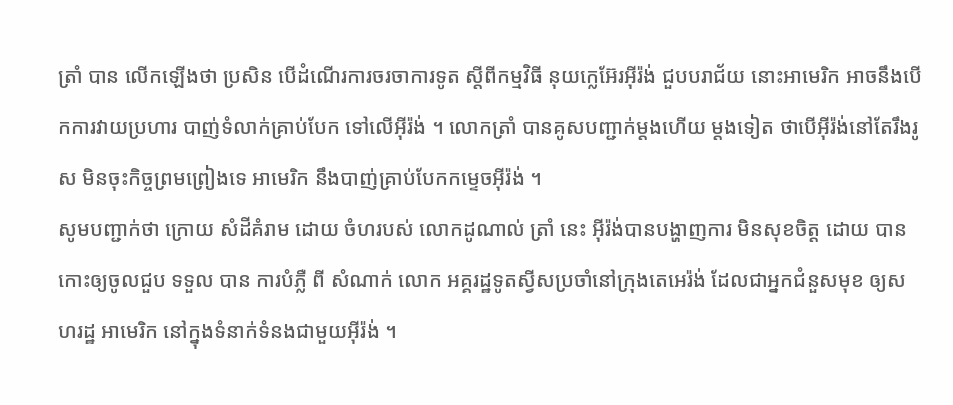ត្រាំ បាន លើកឡើងថា ប្រសិន បើដំណើរការចរចាការទូត ស្តីពីកម្មវិធី នុយក្លេអ៊ែរអ៊ីរ៉ង់ ជួបបរាជ័យ នោះអាមេរិក អាចនឹងបើកការវាយប្រហារ បាញ់ទំលាក់គ្រាប់បែក ទៅលើអ៊ីរ៉ង់ ។ លោកត្រាំ បានគូសបញ្ជាក់ម្តងហើយ ម្តងទៀត ថាបើអ៊ីរ៉ង់នៅតែរឹងរូស មិនចុះកិច្ចព្រមព្រៀងទេ អាមេរិក នឹងបាញ់គ្រាប់បែកកម្ទេចអ៊ីរ៉ង់ ។
សូមបញ្ជាក់ថា ក្រោយ សំដីគំរាម ដោយ ចំហរបស់ លោកដូណាល់ ត្រាំ នេះ អ៊ីរ៉ង់បានបង្ហាញការ មិនសុខចិត្ត ដោយ បាន កោះឲ្យចូលជួប ទទួល បាន ការបំភ្លឺ ពី សំណាក់ លោក អគ្គរដ្ឋទូតស្វីសប្រចាំនៅក្រុងតេអេរ៉ង់ ដែលជាអ្នកជំនួសមុខ ឲ្យសហរដ្ឋ អាមេរិក នៅក្នុងទំនាក់ទំនងជាមួយអ៊ីរ៉ង់ ។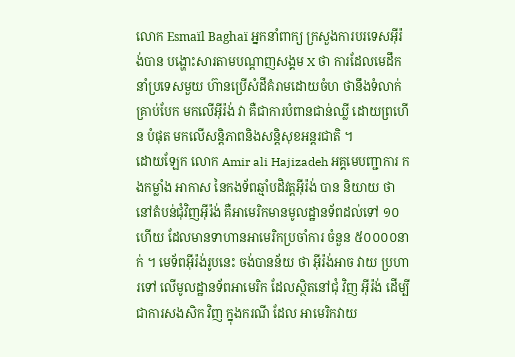លោក Esmaïl Baghaï អ្នកនាំពាក្យ ក្រសួងការបរទេសអ៊ីរ៉ង់បាន បង្ហោះសារតាមបណ្តាញសង្គម X ថា ការដែលមេដឹកនាំប្រទេសមួយ ហ៊ានប្រើសំដីគំរាមដោយចំហ ថានឹងទំលាក់គ្រាប់បែក មកលើអ៊ីរ៉ង់ វា គឺជាការបំពានជាន់ឈ្លី ដោយព្រហើន បំផុត មកលើសន្តិភាពនិងសន្តិសុខអន្តរជាតិ ។
ដោយឡែក លោក Amir ali Hajizadeh អគ្គមេបញ្ជាការ កងកម្លាំង អាកាស នៃកងទ័ពឆ្មាំបដិវត្តអ៊ីរ៉ង់ បាន និយាយ ថា នៅតំបន់ជុំវិញអ៊ីរ៉ង់ គឺអាមេរិកមានមូលដ្ឋានទ័ពដល់ទៅ ១០ ហើយ ដែលមានទាហានអាមេរិកប្រចាំការ ចំនួន ៥០០០០នាក់ ។ មេទ័ពអ៊ីរ៉ង់រូបនេះ ចង់បានន័យ ថា អ៊ីរ៉ង់អាច វាយ ប្រហារទៅ លើមូលដ្ឋានទ័ពអាមេរិក ដែលស្ថិតនៅជុំ វិញ អ៊ីរ៉ង់ ដើម្បីជាការសងសិក វិញ ក្នុងករណី ដែល អាមេរិកវាយ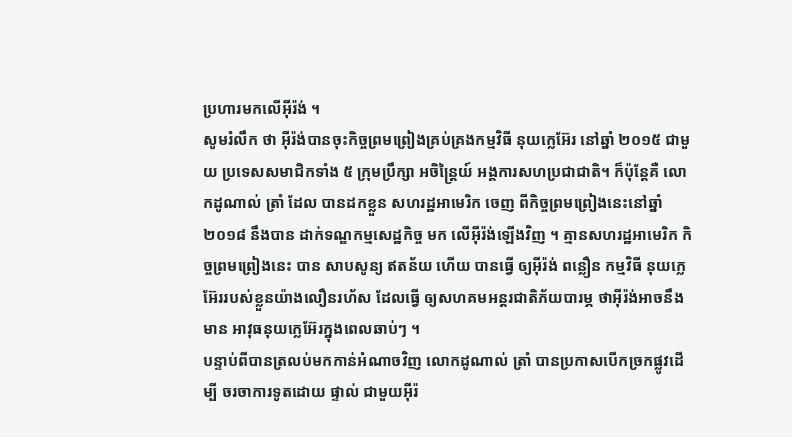ប្រហារមកលើអ៊ីរ៉ង់ ។
សូមរំលឹក ថា អ៊ីរ៉ង់បានចុះកិច្ចព្រមព្រៀងគ្រប់គ្រងកម្មវិធី នុយក្លេអ៊ែរ នៅឆ្នាំ ២០១៥ ជាមួយ ប្រទេសសមាជិកទាំង ៥ ក្រុមប្រឹក្សា អចិន្ត្រៃយ៍ អង្គការសហប្រជាជាតិ។ ក៏ប៉ុន្តែគឺ លោកដូណាល់ ត្រាំ ដែល បានដកខ្លួន សហរដ្ឋអាមេរិក ចេញ ពីកិច្ចព្រមព្រៀងនេះនៅឆ្នាំ ២០១៨ នឹងបាន ដាក់ទណ្ឌកម្មសេដ្ឋកិច្ច មក លើអ៊ីរ៉ង់ឡើងវិញ ។ គ្មានសហរដ្ឋអាមេរិក កិច្ចព្រមព្រៀងនេះ បាន សាបសូន្យ ឥតន័យ ហើយ បានធ្វើ ឲ្យអ៊ីរ៉ង់ ពន្លឿន កម្មវិធី នុយក្លេអ៊ែររបស់ខ្លួនយ៉ាងលឿនរហ័ស ដែលធ្វើ ឲ្យសហគមអន្តរជាតិភ័យបារម្ភ ថាអ៊ីរ៉ង់អាចនឹងមាន អាវុធនុយក្លេអ៊ែរក្នុងពេលឆាប់ៗ ។
បន្ទាប់ពីបានត្រលប់មកកាន់អំណាចវិញ លោកដូណាល់ ត្រាំ បានប្រកាសបើកច្រកផ្លូវដើម្បី ចរចាការទូតដោយ ផ្ទាល់ ជាមួយអ៊ីរ៉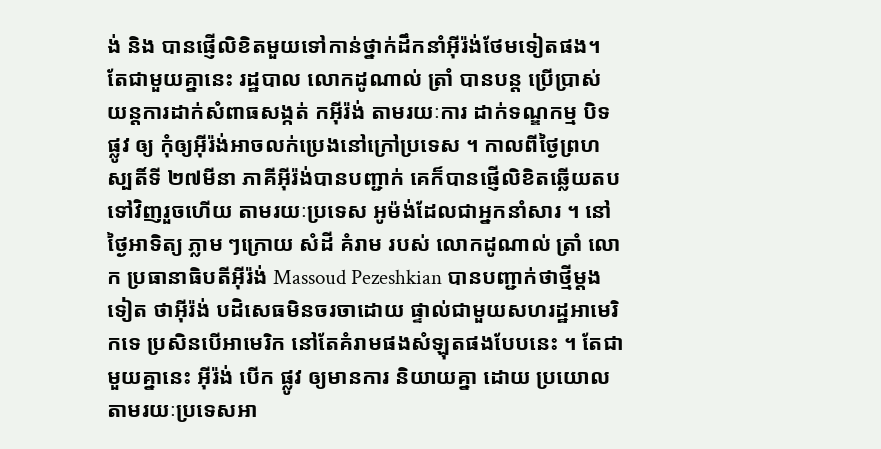ង់ និង បានផ្ញើលិខិតមួយទៅកាន់ថ្នាក់ដឹកនាំអ៊ីរ៉ង់ថែមទៀតផង។ តែជាមួយគ្នានេះ រដ្ឋបាល លោកដូណាល់ ត្រាំ បានបន្ត ប្រើប្រាស់ យន្តការដាក់សំពាធសង្កត់ កអ៊ីរ៉ង់ តាមរយៈការ ដាក់ទណ្ឌកម្ម បិទផ្លូវ ឲ្យ កុំឲ្យអ៊ីរ៉ង់អាចលក់ប្រេងនៅក្រៅប្រទេស ។ កាលពីថ្ងៃព្រហស្បតិ៍ទី ២៧មីនា ភាគីអ៊ីរ៉ង់បានបញ្ជាក់ គេក៏បានផ្ញើលិខិតឆ្លើយតបទៅវិញរួចហើយ តាមរយៈប្រទេស អូម៉ង់ដែលជាអ្នកនាំសារ ។ នៅថ្ងៃអាទិត្យ ភ្លាម ៗក្រោយ សំដី គំរាម របស់ លោកដូណាល់ ត្រាំ លោក ប្រធានាធិបតីអ៊ីរ៉ង់ Massoud Pezeshkian បានបញ្ជាក់ថាថ្មីម្តងទៀត ថាអ៊ីរ៉ង់ បដិសេធមិនចរចាដោយ ផ្ទាល់ជាមួយសហរដ្ឋអាមេរិកទេ ប្រសិនបើអាមេរិក នៅតែគំរាមផងសំឡុតផងបែបនេះ ។ តែជាមួយគ្នានេះ អ៊ីរ៉ង់ បើក ផ្លូវ ឲ្យមានការ និយាយគ្នា ដោយ ប្រយោល តាមរយៈប្រទេសអា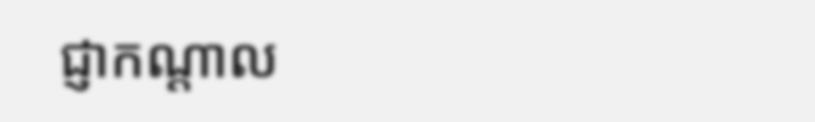ជ្ញាកណ្តាល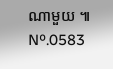ណាមួយ ៕
Nº.0583